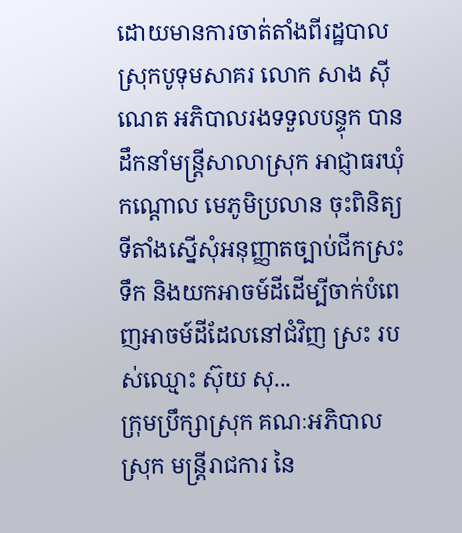ដោយមានការចាត់តាំងពីរដ្ឋបាលស្រុកបូទុមសាគរ លោក សាង ស៊ីណេត អភិបាលរងទទួលបន្ទុក បានដឹកនាំមន្ត្រីសាលាស្រុក អាជ្ញាធរឃុំកណ្ដោល មេភូមិប្រលាន ចុះពិនិត្យទីតាំងស្នើសុំអនុញ្ញាតច្បាប់ជីកស្រះទឹក និងយកអាចម៍ដីដើម្បីចាក់បំពេញអាចម៍ដីដែលនៅជំវិញ ស្រះ របស់ឈ្មោះ ស៊ុយ សុ...
ក្រុមប្រឹក្សាស្រុក គណៈអភិបាលស្រុក មន្រ្តីរាជការ នៃ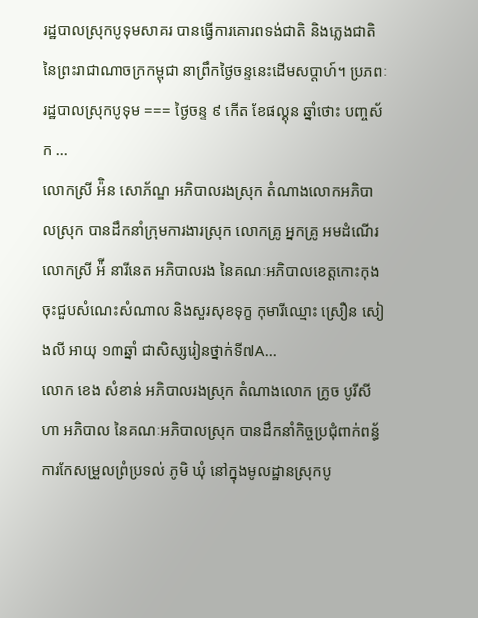រដ្ឋបាលស្រុកបូទុមសាគរ បានធ្វើការគោរពទង់ជាតិ និងភ្លេងជាតិ នៃព្រះរាជាណាចក្រកម្ពុជា នាព្រឹកថ្ងៃចន្ទនេះដើមសប្តាហ៍។ ប្រភពៈរដ្ឋបាលស្រុកបូទុម === ថ្ងៃចន្ទ ៩ កើត ខែផល្គុន ឆ្នាំថោះ បញ្ចស័ក ...
លោកស្រី អ៉ិន សោភ័ណ្ឌ អភិបាលរងស្រុក តំណាងលោកអភិបាលស្រុក បានដឹកនាំក្រុមការងារស្រុក លោកគ្រូ អ្នកគ្រូ អមដំណើរ លោកស្រី អ៉ី នារីនេត អភិបាលរង នៃគណៈអភិបាលខេត្តកោះកុង ចុះជួបសំណេះសំណាល និងសួរសុខទុក្ខ កុមារីឈ្មោះ ស្រឿន សៀងលី អាយុ ១៣ឆ្នាំ ជាសិស្សរៀនថ្នាក់ទី៧A...
លោក ខេង សំខាន់ អភិបាលរងស្រុក តំណាងលោក ក្រូច បូរីសីហា អភិបាល នៃគណៈអភិបាលស្រុក បានដឹកនាំកិច្ចប្រជុំពាក់ពន្ធ័ការកែសម្រួលព្រំប្រទល់ ភូមិ ឃុំ នៅក្នុងមូលដ្ឋានស្រុកបូ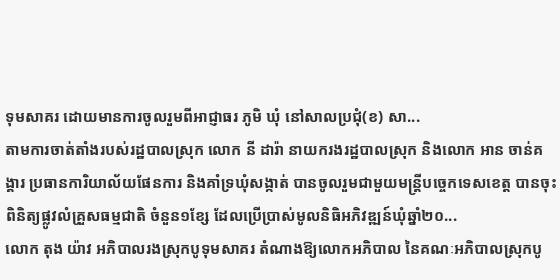ទុមសាគរ ដោយមានការចូលរួមពីអាជ្ញាធរ ភូមិ ឃុំ នៅសាលប្រជុំ(ខ) សា...
តាមការចាត់តាំងរបស់រដ្ឋបាលស្រុក លោក នី ដារ៉ា នាយករងរដ្ឋបាលស្រុក និងលោក អាន ចាន់គង្គារ ប្រធានការិយាល័យផែនការ និងគាំទ្រឃុំសង្កាត់ បានចូលរួមជាមួយមន្រ្តីបច្ចេកទេសខេត្ត បានចុះពិនិត្យផ្លូវលំគ្រួសធម្មជាតិ ចំនួន១ខ្សែ ដែលប្រើប្រាស់មូលនិធិអភិវឌ្ឍន៍ឃុំឆ្នាំ២០...
លោក តុង យ៉ាវ អភិបាលរងស្រុកបូទុមសាគរ តំណាងឱ្យលោកអភិបាល នៃគណៈអភិបាលស្រុកបូ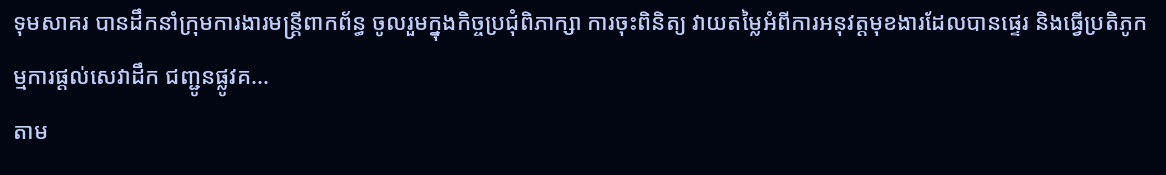ទុមសាគរ បានដឹកនាំក្រុមការងារមន្ត្រីពាកព័ន្ធ ចូលរួមក្នុងកិច្ចប្រជុំពិភាក្សា ការចុះពិនិត្យ វាយតម្លៃអំពីការអនុវត្តមុខងារដែលបានផ្ទេរ និងធ្វើប្រតិភូកម្មការផ្តល់សេវាដឹក ជញ្ជូនផ្លូវគ...
តាម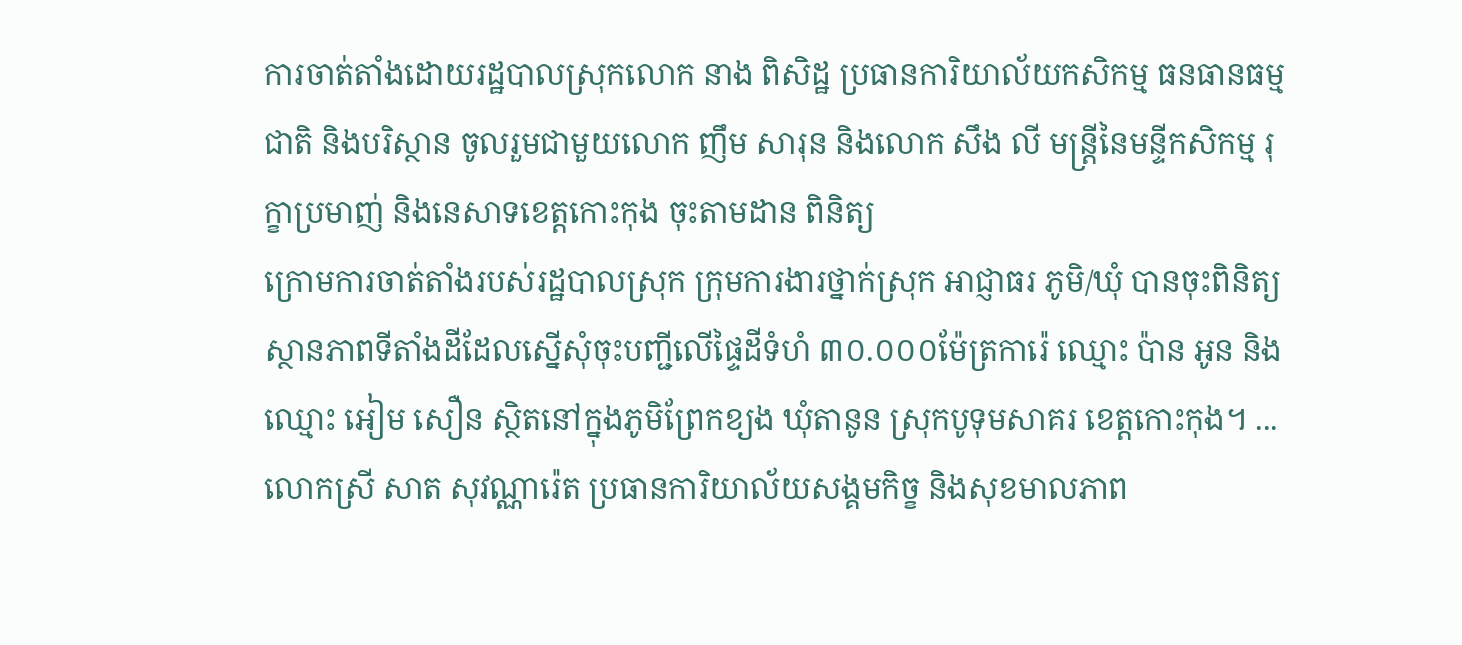ការចាត់តាំងដោយរដ្ឋបាលស្រុកលោក នាង ពិសិដ្ឋ ប្រធានការិយាល័យកសិកម្ម ធនធានធម្មជាតិ និងបរិស្ថាន ចូលរួមជាមួយលោក ញឹម សារុន និងលោក សឹង លី មន្ត្រីនៃមន្ទីកសិកម្ម រុក្ខាប្រមាញ់ និងនេសាទខេត្តកោះកុង ចុះតាមដាន ពិនិត្យ
ក្រោមការចាត់តាំងរបស់រដ្ឋបាលស្រុក ក្រុមការងារថ្នាក់ស្រុក អាជ្ញាធរ ភូមិ/ឃុំ បានចុះពិនិត្យស្ថានភាពទីតាំងដីដែលស្នើសុំចុះបញ្ជីលើផ្ទៃដីទំហំ ៣០.០០០ម៉ែត្រការ៉េ ឈ្មោះ ប៉ាន អូន និងឈ្មោះ អៀម សឿន ស្ថិតនៅក្នុងភូមិព្រែកខ្យង ឃុំតានូន ស្រុកបូទុមសាគរ ខេត្តកោះកុង។ ...
លោកស្រី សាត សុវណ្ណារ៉េត ប្រធានការិយាល័យសង្គមកិច្ខ និងសុខមាលភាព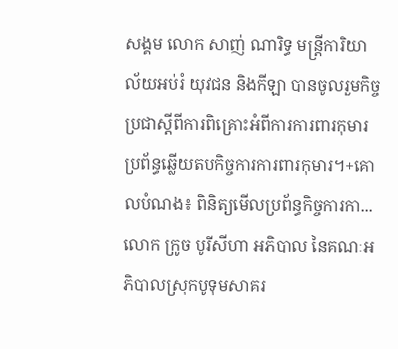សង្គម លោក សាញ់ ណារិទ្ធ មន្រ្តីការិយាល័យអប់រំ យុវជន និងកីឡា បានចូលរួមកិច្ចប្រជាស្តីពីការពិគ្រោះអំពីការការពារកុមារប្រព័ន្ធឆ្លើយតបកិច្ចការការពារកុមារ។+គោលបំណង៖ ពិនិត្យមើលប្រព័ន្ធកិច្ចការកា...
លោក ក្រូច បូរីសីហា អភិបាល នៃគណៈអភិបាលស្រុកបូទុមសាគរ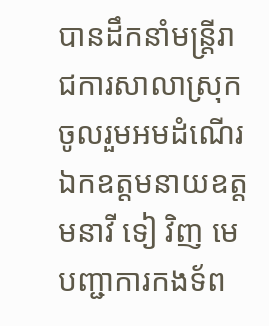បានដឹកនាំមន្ត្រីរាជការសាលាស្រុក ចូលរួមអមដំណើរ ឯកឧត្តមនាយឧត្តមនាវី ទៀ វិញ មេបញ្ជាការកងទ័ព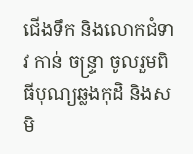ជើងទឹក និងលោកជំទាវ កាន់ ចន្រ្ទា ចូលរួមពិធីបុណ្យឆ្លងកុដិ និងសមិ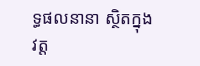ទ្ធផលនានា ស្ថិតក្នុងវត្ត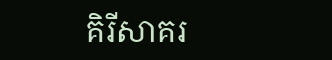គិរីសាគរ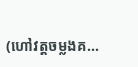(ហៅវត្តចម្លងគ...